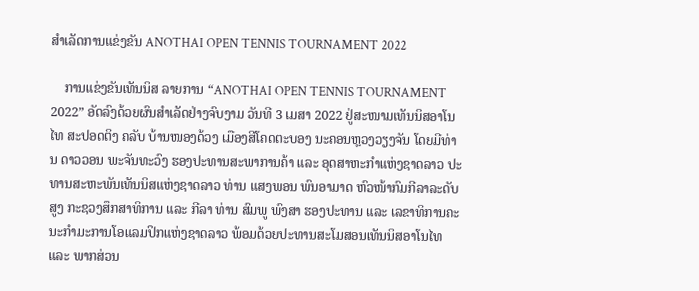ສໍາເລັດການແຂ່ງຂັນ ANOTHAI OPEN TENNIS TOURNAMENT 2022

    ການແຂ່ງຂັນເທັນນິສ ລາຍການ “ANOTHAI OPEN TENNIS TOURNAMENT 2022” ອັດລົງດ້ວຍຜົນສໍາເລັດຢ່າງຈົບງາມ ວັນທີ 3 ເມສາ 2022 ຢູ່ສະໜາມເທັນນິສອາໂນໄທ ສະປອດຕິງ ຄລັບ ບ້ານໜອງດ້ວງ ເມືອງສີໂຄດຕະບອງ ນະຄອນຫຼວງວຽງຈັນ ໂດຍມີທ່ານ ດາວວອນ ພະຈັນທະວົງ ຮອງປະທານສະພາການຄ້າ ແລະ ອຸດສາຫະກໍາແຫ່ງຊາດລາວ ປະທານສະຫະພັນເທັນນິສແຫ່ງຊາດລາວ ທ່ານ ແສງພອນ ພົນອາມາດ ຫົວໜ້າກົມກີລາລະດັບສູງ ກະຊວງສຶກສາທິການ ແລະ ກີລາ ທ່ານ ສົມພູ ພົງສາ ຮອງປະທານ ແລະ ເລຂາທິການຄະນະກໍາມະການໂອແລມປິກແຫ່ງຊາດລາວ ພ້ອມດ້ວຍປະທານສະໂມສອນເທັນນິສອາໂນໄທ ແລະ ພາກສ່ວນ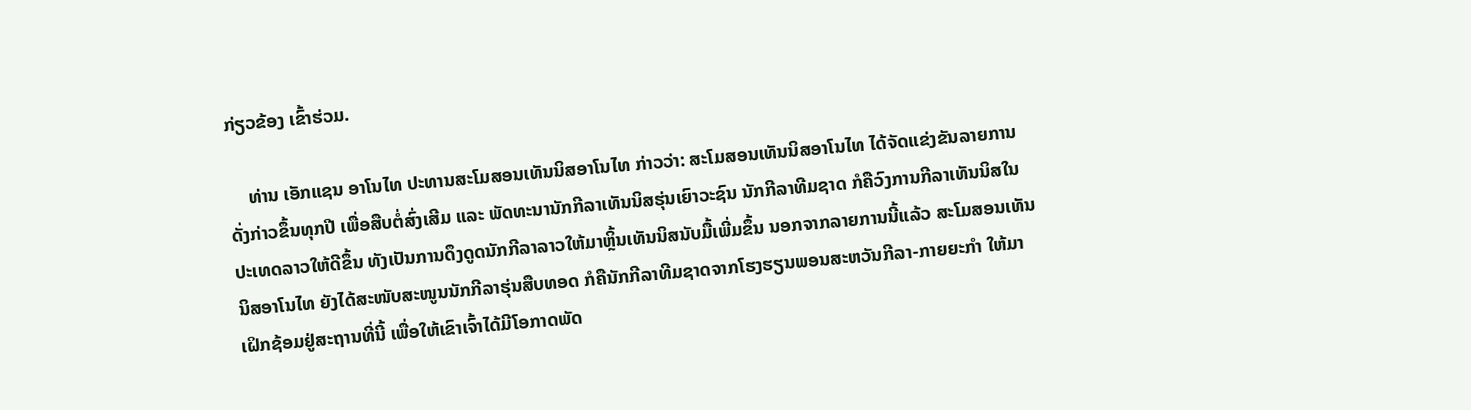ກ່ຽວຂ້ອງ ເຂົ້າຮ່ວມ.

    ທ່ານ ເອັກແຊນ ອາໂນໄທ ປະທານສະໂມສອນເທັນນິສອາໂນໄທ ກ່າວວ່າ: ສະໂມສອນເທັນນິສອາໂນໄທ ໄດ້ຈັດແຂ່ງຂັນລາຍການດັ່ງກ່າວຂຶ້ນທຸກປີ ເພື່ອສືບຕໍ່ສົ່ງເສີມ ແລະ ພັດທະນານັກກີລາເທັນນິສຮຸ່ນເຍົາວະຊົນ ນັກກີລາທີມຊາດ ກໍຄືວົງການກີລາເທັນນິສໃນປະເທດລາວໃຫ້ດີຂຶ້ນ ທັງເປັນການດຶງດູດນັກກີລາລາວໃຫ້ມາຫຼິ້ນເທັນນິສນັບມື້ເພີ່ມຂຶ້ນ ນອກຈາກລາຍການນີ້ແລ້ວ ສະໂມສອນເທັນນິສອາໂນໄທ ຍັງໄດ້ສະໜັບສະໜູນນັກກີລາຮຸ່ນສືບທອດ ກໍຄືນັກກີລາທີມຊາດຈາກໂຮງຮຽນພອນສະຫວັນກີລາ-ກາຍຍະກໍາ ໃຫ້ມາເຝິກຊ້ອມຢູ່ສະຖານທີ່ນີ້ ເພື່ອໃຫ້ເຂົາເຈົ້າໄດ້ມີໂອກາດພັດ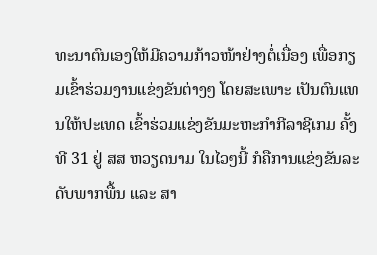ທະນາຕົນເອງໃຫ້ມີຄວາມກ້າວໜ້າຢ່າງຕໍ່ເນື່ອງ ເພື່ອກຽມເຂົ້າຮ່ວມງານແຂ່ງຂັນຕ່າງໆ ໂດຍສະເພາະ ເປັນຕົນແທນໃຫ້ປະເທດ ເຂົ້າຮ່ວມແຂ່ງຂັນມະຫະກໍາກີລາຊີເກມ ຄັ້ງທີ 31 ຢູ່ ສສ ຫວຽດນາມ ໃນໄວໆນີ້ ກໍຄືການແຂ່ງຂັນລະດັບພາກພື້ນ ແລະ ສາ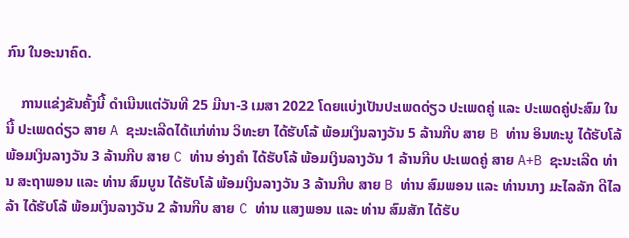ກົນ ໃນອະນາຄົດ.

    ການແຂ່ງຂັນຄັ້ງນີ້ ດໍາເນີນແຕ່ວັນທີ 25 ມີນາ-3 ເມສາ 2022 ໂດຍແບ່ງເປັນປະເພດດ່ຽວ ປະເພດຄູ່ ແລະ ປະເພດຄູ່ປະສົມ ໃນນີ້ ປະເພດດ່ຽວ ສາຍ A ຊະນະເລີດໄດ້ແກ່ທ່ານ ວິທະຍາ ໄດ້ຮັບໂລ້ ພ້ອມເງິນລາງວັນ 5 ລ້ານກີບ ສາຍ B ທ່ານ ອິນທະນູ ໄດ້ຮັບໂລ້ ພ້ອມເງິນລາງວັນ 3 ລ້ານກີບ ສາຍ C ທ່ານ ອ່າງຄໍາ ໄດ້ຮັບໂລ້ ພ້ອມເງິນລາງວັນ 1 ລ້ານກີບ ປະເພດຄູ່ ສາຍ A+B ຊະນະເລີດ ທ່ານ ສະຖາພອນ ແລະ ທ່ານ ສົມບູນ ໄດ້ຮັບໂລ້ ພ້ອມເງິນລາງວັນ 3 ລ້ານກີບ ສາຍ B ທ່ານ ສົມພອນ ແລະ ທ່ານນາງ ມະໄລລັກ ດີໄລລ້າ ໄດ້ຮັບໂລ້ ພ້ອມເງິນລາງວັນ 2 ລ້ານກີບ ສາຍ C ທ່ານ ແສງພອນ ແລະ ທ່ານ ສົມສັກ ໄດ້ຮັບ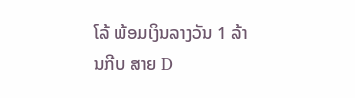ໂລ້ ພ້ອມເງິນລາງວັນ 1 ລ້ານກີບ ສາຍ D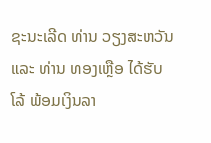ຊະນະເລີດ ທ່ານ ວຽງສະຫວັນ ແລະ ທ່ານ ທອງເຫຼືອ ໄດ້ຮັບໂລ້ ພ້ອມເງິນລາ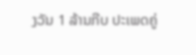ງວັນ 1 ລ້ານກີບ ປະເພດຄູ່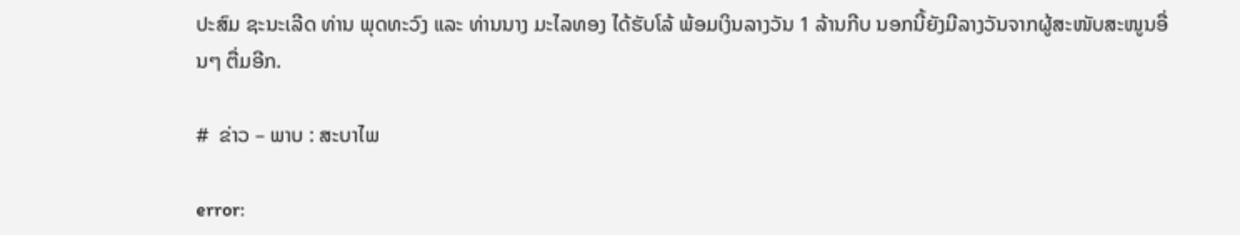ປະສົມ ຊະນະເລີດ ທ່ານ ພຸດທະວົງ ແລະ ທ່ານນາງ ມະໄລທອງ ໄດ້ຮັບໂລ້ ພ້ອມເງິນລາງວັນ 1 ລ້ານກີບ ນອກນີ້ຍັງມີລາງວັນຈາກຜູ້ສະໜັບສະໜູນອື່ນໆ ຕື່ມອີກ.

#  ຂ່າວ – ພາບ : ສະບາໄພ

error: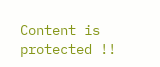Content is protected !!